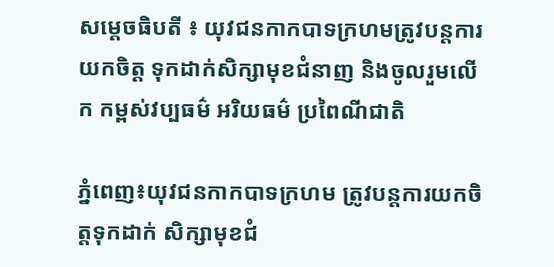សម្ដេចធិបតី ៖ យុវជនកាកបាទក្រហមត្រូវបន្តការ យកចិត្ត ទុកដាក់សិក្សាមុខជំនាញ និងចូលរួមលើក កម្ពស់វប្បធម៌ អរិយធម៌ ប្រពៃណីជាតិ

ភ្នំពេញ៖យុវជនកាកបាទក្រហម ត្រូវបន្តការយកចិត្តទុកដាក់ សិក្សាមុខជំ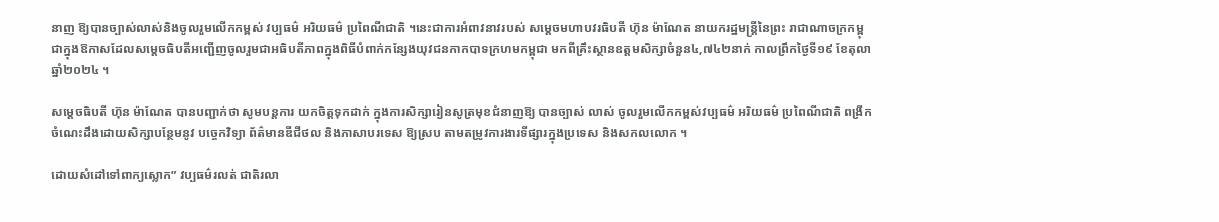នាញ ឱ្យបានច្បាស់លាស់និងចូលរួមលើកកម្ពស់ វប្បធម៌ អរិយធម៌ ប្រពៃណីជាតិ ។នេះជាការអំពាវនាវរបស់ សម្ដេចមហាបវរធិបតី ហ៊ុន ម៉ាណែត នាយករដ្ឋមន្ត្រីនៃព្រះ រាជាណាចក្រកម្ពុជាក្នុងឱកាសដែលសម្តេចធិបតីអញ្ជើញចូលរួមជាអធិបតីភាពក្នុងពិធីបំពាក់កន្សែងយុវជនកាកបាទក្រហមកម្ពុជា មកពីគ្រឹះស្ថានឧត្តមសិក្សាចំនួន៤,៧៤២នាក់ កាលព្រឹកថ្ងៃទី១៩ ខែតុលា ឆ្នាំ២០២៤ ។

សម្តេចធិបតី ហ៊ុន ម៉ាណែត បានបញ្ជាក់ថា សូមបន្តការ យកចិត្តទុកដាក់ ក្នុងការសិក្សារៀនសូត្រមុខជំនាញឱ្យ បានច្បាស់ លាស់ ចូលរួមលើកកម្ពស់វប្បធម៌ អរិយធម៌ ប្រពៃណីជាតិ ពង្រីកចំណេះដឹងដោយសិក្សាបន្ថែមនូវ បច្ចេកវិទ្យា ព័ត៌មានឌីជីថល និងភាសាបរទេស ឱ្យស្រប តាមតម្រូវការងារទីផ្សារក្នុងប្រទេស និងសកលលោក ។

ដោយសំដៅទៅពាក្យស្លោក” វប្បធម៌រលត់ ជាតិរលា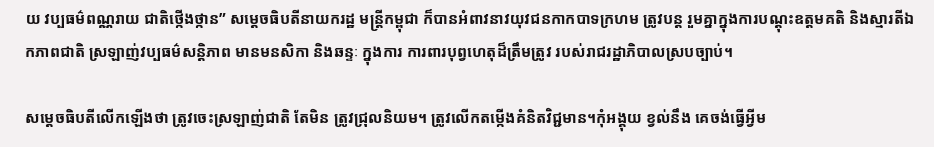យ វប្បធម៌ពណ្ណរាយ ជាតិថ្កើងថ្កាន” សម្តេចធិបតីនាយករដ្ឋ មន្រ្តីកម្ពុជា ក៏បានអំពាវនាវយុវជនកាកបាទក្រហម ត្រូវបន្ត រួមគ្នាក្នុងការបណ្តុះឧត្តមគតិ និងស្មារតីឯកភាពជាតិ ស្រឡាញ់វប្បធម៌សន្តិភាព មានមនសិកា និងឆន្ទៈ ក្នុងការ ការពារបុព្វហេតុដ៏ត្រឹមត្រូវ របស់រាជរដ្ឋាភិបាលស្របច្បាប់។

សម្តេចធិបតីលើកឡើងថា ត្រូវចេះស្រឡាញ់ជាតិ តែមិន ត្រូវជ្រុលនិយម។ ត្រូវលើកតម្កើងគំនិតវិជ្ជមាន។កុំអង្គុយ ខ្វល់នឹង គេចង់ធ្វើអ្វីម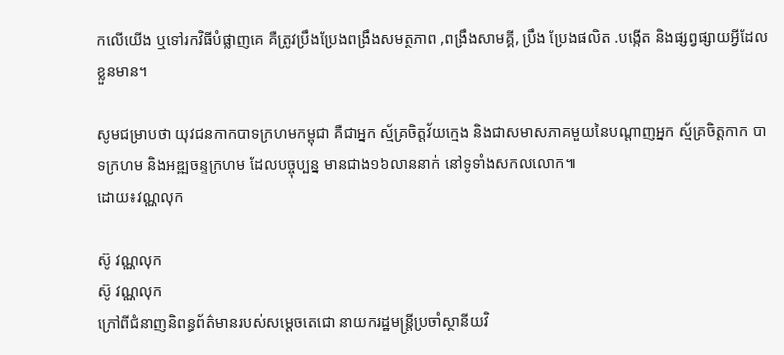កលើយើង ឬទៅរកវិធីបំផ្លាញគេ គឺត្រូវប្រឹងប្រែងពង្រឹងសមត្ថភាព ,ពង្រឹងសាមគ្គី, ប្រឹង ប្រែងផលិត .បង្កើត និងផ្សព្វផ្សាយអ្វីដែលខ្លួនមាន។

សូមជម្រាបថា យុវជនកាកបាទក្រហមកម្ពុជា គឺជាអ្នក ស្ម័គ្រចិត្តវ័យក្មេង និងជាសមាសភាគមួយនៃបណ្តាញអ្នក ស្ម័គ្រចិត្តកាក បាទក្រហម និងអឌ្ឍចន្ទក្រហម ដែលបច្ចុប្បន្ន មានជាង១៦លាននាក់ នៅទូទាំងសកលលោក៕
ដោយ៖វណ្ណលុក

ស៊ូ វណ្ណលុក
ស៊ូ វណ្ណលុក
ក្រៅពីជំនាញនិពន្ធព័ត៌មានរបស់សម្ដេចតេជោ នាយករដ្ឋមន្ត្រីប្រចាំស្ថានីយវិ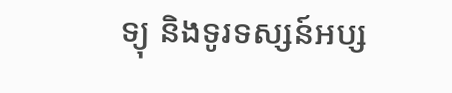ទ្យុ និងទូរទស្សន៍អប្ស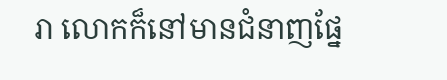រា លោកក៏នៅមានជំនាញផ្នែ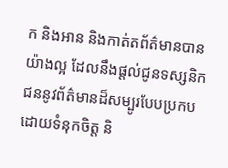ក និងអាន និងកាត់តព័ត៌មានបានយ៉ាងល្អ ដែលនឹងផ្ដល់ជូនទស្សនិកជននូវព័ត៌មានដ៏សម្បូរបែបប្រកបដោយទំនុកចិត្ត និ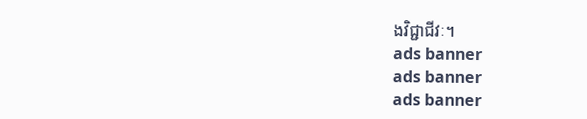ងវិជ្ជាជីវៈ។
ads banner
ads banner
ads banner